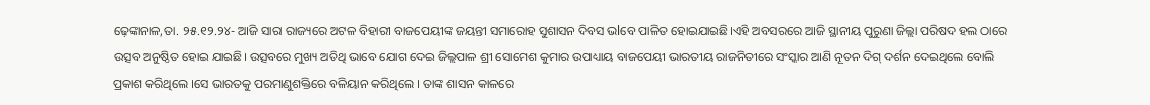ଢ଼େଙ୍କାନାଳ,ତା. ୨୫.୧୨.୨୪- ଆଜି ସାରା ରାଜ୍ୟରେ ଅଟଳ ବିହାରୀ ବାଜପେୟୀଙ୍କ ଜୟନ୍ତୀ ସମାରୋହ ସୁଶାସନ ଦିବସ ଭlବେ ପାଳିତ ହୋଇଯାଇଛି।ଏହି ଅବସରରେ ଆଜି ସ୍ଥାନୀୟ ପୁରୁଣା ଜିଲ୍ଲା ପରିଷଦ ହଲ ଠାରେ ଉତ୍ସବ ଅନୁଷ୍ଠିତ ହୋଇ ଯାଇଛି। ଉତ୍ସବରେ ମୁଖ୍ୟ ଅତିଥି ଭାବେ ଯୋଗ ଦେଇ ଜିଲ୍ଲପାଳ ଶ୍ରୀ ସୋମେଶ କୁମାର ଉପାଧ୍ୟାୟ ବାଜପେୟୀ ଭାରତୀୟ ରାଜନିତୀରେ ସଂସ୍କାର ଆଣି ନୂତନ ଦିଗ୍ ଦର୍ଶନ ଦେଇଥିଲେ ବୋଲି ପ୍ରକାଶ କରିଥିଲେ ।ସେ ଭାରତକୁ ପରମାଣୁଶକ୍ତିରେ ବଳିୟାନ କରିଥିଲେ । ତାଙ୍କ ଶାସନ କାଳରେ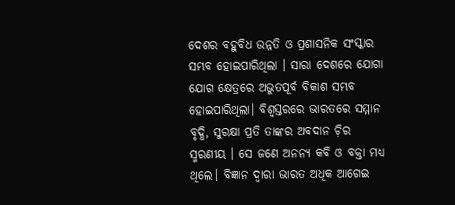ଦେଶର ବହୁବିଧ ଉନ୍ନତି ଓ ପ୍ରଶାସନିକ ସଂସ୍କାର ସମ୍ଭବ ହୋଇପାରିଥିଲା । ସାରା ଦେଶରେ ଯୋଗା ଯୋଗ କ୍ଷେତ୍ରରେ ଅଭୁତପୂର୍ବ ବିକାଶ ସମ୍ଭବ ହୋଇପାରିଥିଲା। ବିଶ୍ଵସ୍ତରରେ ଭାରତରେ ସମ୍ମାନ ବୃଦ୍ଧି, ସୁରକ୍ଷା ପ୍ରତି ତାଙ୍କର ଅବଦାନ ଚ଼ିର ସ୍ମରଣୀୟ । ସେ ଜଣେ ଅନନ୍ୟ କବି ଓ ବକ୍ତା ମଧ୍ୟ ଥିଲେ। ବିଜ୍ଞାନ ଦ୍ୱାରା ଭାରତ ଅଧିକ ଆଗେଇ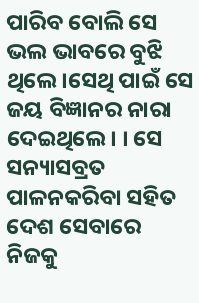ପାରିବ ବୋଲି ସେ ଭଲ ଭାବରେ ବୁଝି ଥିଲେ।ସେଥି ପାଇଁ ସେ ଜୟ ବିଜ୍ଞାନର ନାରା ଦେଇଥିଲେ। । ସେ ସନ୍ୟାସବ୍ରତ ପାଳନକରିବା ସହିତ ଦେଶ ସେବାରେ ନିଜକୁ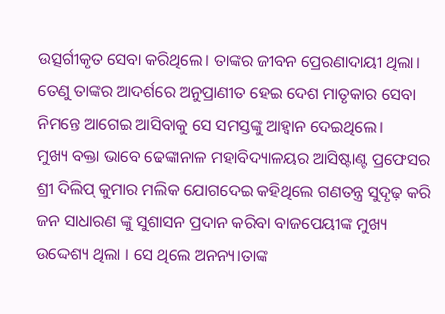ଉତ୍ସର୍ଗୀକୃତ ସେବା କରିଥିଲେ। ତାଙ୍କର ଜୀବନ ପ୍ରେରଣାଦାୟୀ ଥିଲା। ତେଣୁ ତାଙ୍କର ଆଦର୍ଶରେ ଅନୁପ୍ରାଣୀତ ହେଇ ଦେଶ ମାତୃକାର ସେବା ନିମନ୍ତେ ଆଗେଇ ଆସିବାକୁ ସେ ସମସ୍ତଙ୍କୁ ଆହ୍ୱାନ ଦେଇଥିଲେ।
ମୁଖ୍ୟ ବକ୍ତା ଭାବେ ଢେଙ୍କାନାଳ ମହାବିଦ୍ୟାଳୟର ଆସିଷ୍ଟାଣ୍ଟ ପ୍ରଫେସର ଶ୍ରୀ ଦିଲିପ୍ କୁମାର ମଲିକ ଯୋଗଦେଇ କହିଥିଲେ ଗଣତନ୍ତ୍ର ସୁଦୃଢ଼ କରି ଜନ ସାଧାରଣ ଙ୍କୁ ସୁଶାସନ ପ୍ରଦାନ କରିବା ବାଜପେୟୀଙ୍କ ମୁଖ୍ୟ ଉଦ୍ଦେଶ୍ୟ ଥିଲା । ସେ ଥିଲେ ଅନନ୍ୟ।ତାଙ୍କ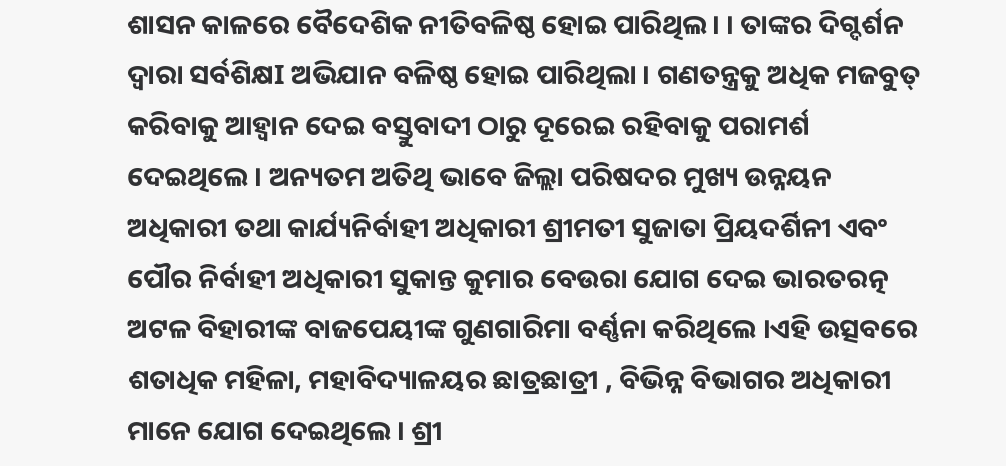ଶାସନ କାଳରେ ବୈଦେଶିକ ନୀତିବଳିଷ୍ଠ ହୋଇ ପାରିଥିଲ। । ତାଙ୍କର ଦିଗ୍ଦର୍ଶନ ଦ୍ୱାରା ସର୍ବଶିକ୍ଷI ଅଭିଯାନ ବଳିଷ୍ଠ ହୋଇ ପାରିଥିଲା । ଗଣତନ୍ତ୍ରକୁ ଅଧିକ ମଜବୁତ୍ କରିବାକୁ ଆହ୍ବାନ ଦେଇ ବସ୍ତୁବାଦୀ ଠାରୁ ଦୂରେଇ ରହିବାକୁ ପରାମର୍ଶ ଦେଇଥିଲେ । ଅନ୍ୟତମ ଅତିଥି ଭାବେ ଜିଲ୍ଲା ପରିଷଦର ମୁଖ୍ୟ ଉନ୍ନୟନ ଅଧିକାରୀ ତଥା କାର୍ଯ୍ୟନିର୍ବାହୀ ଅଧିକାରୀ ଶ୍ରୀମତୀ ସୁଜାତା ପ୍ରିୟଦର୍ଶିନୀ ଏବଂ ପୌର ନିର୍ବାହୀ ଅଧିକାରୀ ସୁକାନ୍ତ କୁମାର ବେଉରା ଯୋଗ ଦେଇ ଭାରତରତ୍ନ ଅଟଳ ବିହାରୀଙ୍କ ବାଜପେୟୀଙ୍କ ଗୁଣଗାରିମା ବର୍ଣ୍ଣନା କରିଥିଲେ ।ଏହି ଉତ୍ସବରେ ଶତାଧିକ ମହିଳା, ମହାବିଦ୍ୟାଳୟର ଛାତ୍ରଛାତ୍ରୀ , ବିଭିନ୍ନ ବିଭାଗର ଅଧିକାରୀ ମାନେ ଯୋଗ ଦେଇଥିଲେ । ଶ୍ରୀ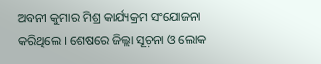ଅବନୀ କୁମାର ମିଶ୍ର କାର୍ଯ୍ୟକ୍ରମ ସଂଯୋଜନା କରିଥିଲେ । ଶେଷରେ ଜିଲ୍ଲା ସୂଚ଼ନା ଓ ଲୋକ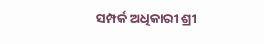ସମ୍ପର୍କ ଅଧିକାରୀ ଶ୍ରୀ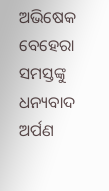ଅଭିଷେକ ବେହେରା ସମସ୍ତଙ୍କୁ ଧନ୍ୟବାଦ ଅର୍ପଣ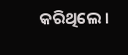କରିଥିଲେ ।